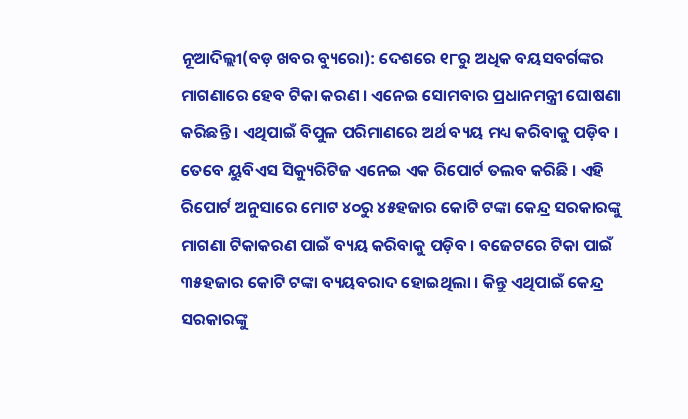ନୂଆଦିଲ୍ଲୀ(ବଡ଼ ଖବର ବ୍ୟୁରୋ): ଦେଶରେ ୧୮ରୁ ଅଧିକ ବୟସବର୍ଗଙ୍କର ମାଗଣାରେ ହେବ ଟିକା କରଣ । ଏନେଇ ସୋମବାର ପ୍ରଧାନମନ୍ତ୍ରୀ ଘୋଷଣା କରିଛନ୍ତି । ଏଥିପାଇଁ ବିପୁଳ ପରିମାଣରେ ଅର୍ଥ ବ୍ୟୟ ମଧ୍ୟ କରିବାକୁ ପଡ଼ିବ । ତେବେ ୟୁବିଏସ ସିକ୍ୟୁରିଟିଜ ଏନେଇ ଏକ ରିପୋର୍ଟ ତଲବ କରିଛି । ଏହି ରିପୋର୍ଟ ଅନୁସାରେ ମୋଟ ୪୦ରୁ ୪୫ହଜାର କୋଟି ଟଙ୍କା କେନ୍ଦ୍ର ସରକାରଙ୍କୁ ମାଗଣା ଟିକାକରଣ ପାଇଁ ବ୍ୟୟ କରିବାକୁ ପଡ଼ିବ । ବଜେଟରେ ଟିକା ପାଇଁ ୩୫ହଜାର କୋଟି ଟଙ୍କା ବ୍ୟୟବରାଦ ହୋଇଥିଲା । କିନ୍ତୁ ଏଥିପାଇଁ କେନ୍ଦ୍ର ସରକାରଙ୍କୁ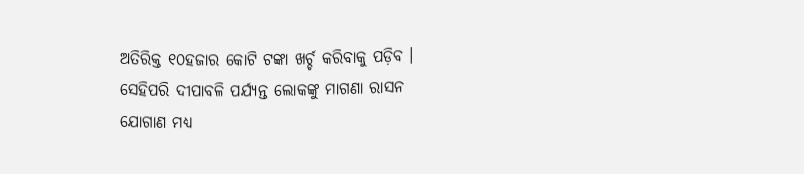ଅତିରିକ୍ତ ୧୦ହଜାର କୋଟି ଟଙ୍କା ଖର୍ଚ୍ଚ କରିବାକୁ ପଡ଼ିବ ।
ସେହିପରି ଦୀପାବଳି ପର୍ଯ୍ୟନ୍ତ ଲୋକଙ୍କୁ ମାଗଣା ରାସନ ଯୋଗାଣ ମଧ୍ୟ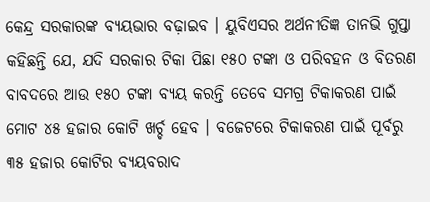କେନ୍ଦ୍ର ସରକାରଙ୍କ ବ୍ୟୟଭାର ବଢ଼ାଇବ । ୟୁବିଏସର ଅର୍ଥନୀତିଜ୍ଞ ତାନଭି ଗୁପ୍ତା କହିଛନ୍ତି ଯେ, ଯଦି ସରକାର ଟିକା ପିଛା ୧୫୦ ଟଙ୍କା ଓ ପରିବହନ ଓ ବିତରଣ ବାବଦରେ ଆଉ ୧୫୦ ଟଙ୍କା ବ୍ୟୟ କରନ୍ତି ତେବେ ସମଗ୍ର ଟିକାକରଣ ପାଇଁ ମୋଟ ୪୫ ହଜାର କୋଟି ଖର୍ଚ୍ଚ ହେବ । ବଜେଟରେ ଟିକାକରଣ ପାଇଁ ପୂର୍ବରୁ ୩୫ ହଜାର କୋଟିର ବ୍ୟୟବରାଦ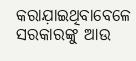କରାଯ଼ାଇଥିବାବେଳେ ସରକାରଙ୍କୁ ଆଉ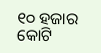୧୦ ହଜାର କୋଟି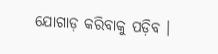ଯୋଗାଡ଼ କରିବାକୁ ପଡ଼ିବ ।